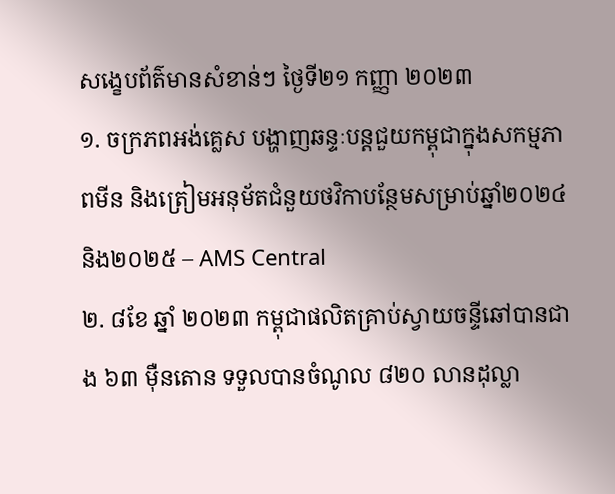សង្ខេបព័ត៌មានសំខាន់ៗ ថ្ងៃទី២១ កញ្ញា ២០២៣
១. ចក្រភពអង់គ្លេស បង្ហាញឆន្ទៈបន្តជួយកម្ពុជាក្នុងសកម្មភាពមីន និងត្រៀមអនុម័តជំនួយថវិកាបន្ថែមសម្រាប់ឆ្នាំ២០២៤ និង២០២៥ – AMS Central
២. ៨ខែ ឆ្នាំ ២០២៣ កម្ពុជាផលិតគ្រាប់ស្វាយចន្ទីឆៅបានជាង ៦៣ ម៉ឺនតោន ទទួលបានចំណូល ៨២០ លានដុល្លា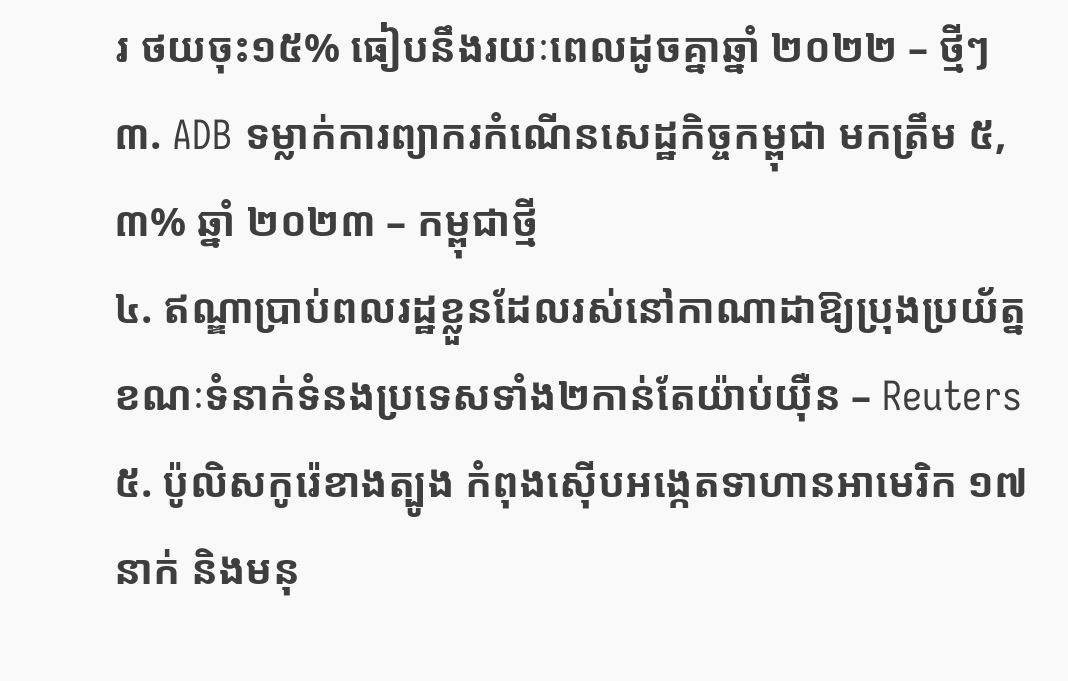រ ថយចុះ១៥% ធៀបនឹងរយៈពេលដូចគ្នាឆ្នាំ ២០២២ – ថ្មីៗ
៣. ADB ទម្លាក់ការព្យាករកំណើនសេដ្ឋកិច្ចកម្ពុជា មកត្រឹម ៥,៣% ឆ្នាំ ២០២៣ – កម្ពុជាថ្មី
៤. ឥណ្ឌាប្រាប់ពលរដ្ឋខ្លួនដែលរស់នៅកាណាដាឱ្យប្រុងប្រយ័ត្ន ខណៈទំនាក់ទំនងប្រទេសទាំង២កាន់តែយ៉ាប់យ៉ឺន – Reuters
៥. ប៉ូលិសកូរ៉េខាងត្បូង កំពុងស៊ើបអង្កេតទាហានអាមេរិក ១៧ នាក់ និងមនុ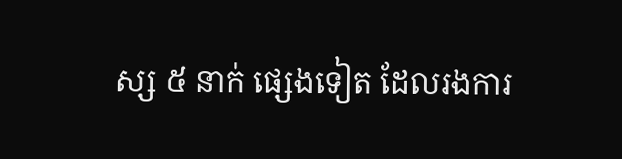ស្ស ៥ នាក់ ផ្សេងទៀត ដែលរងការ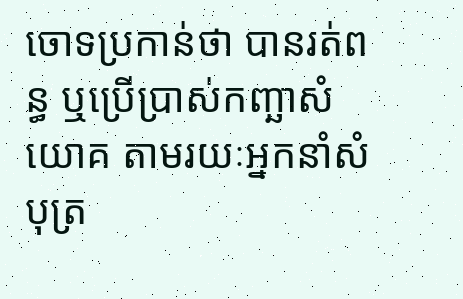ចោទប្រកាន់ថា បានរត់ពន្ធ ឬប្រើប្រាស់កញ្ឆាសំយោគ តាមរយៈអ្នកនាំសំបុត្រ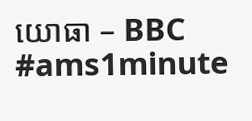យោធា – BBC
#ams1minute